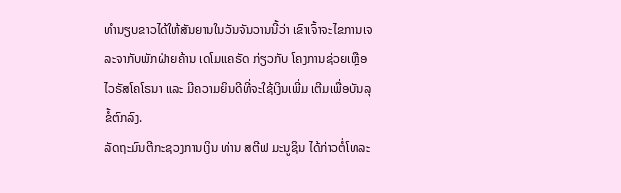ທຳນຽບຂາວໄດ້ໃຫ້ສັນຍານໃນວັນຈັນວານນີ້ວ່າ ເຂົາເຈົ້າຈະໄຂການເຈລະຈາກັບພັກຝ່າຍຄ້ານ ເດໂມແຄຣັດ ກ່ຽວກັບ ໂຄງການຊ່ວຍເຫຼືອໄວຣັສໂຄໂຣນາ ແລະ ມີຄວາມຍິນດີທີ່ຈະໃຊ້ເງິນເພີ່ມ ເຕີມເພື່ອບັນລຸຂໍ້ຕົກລົງ.
ລັດຖະມົນຕີກະຊວງການເງິນ ທ່ານ ສຕີຟ ມະນູຊິນ ໄດ້ກ່າວຕໍ່ໂທລະ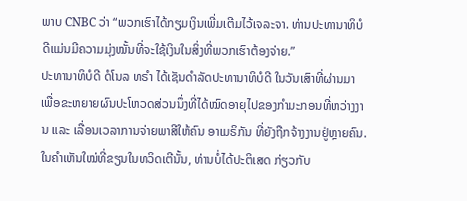ພາບ CNBC ວ່າ “ພວກເຮົາໄດ້ກຽມເງິນເພີ່ມເຕີມໄວ້ເຈລະຈາ. ທ່ານປະທານາທິບໍດີແມ່ນມີຄວາມມຸ່ງໝັ້ນທີ່ຈະໃຊ້ເງິນໃນສິ່ງທີ່ພວກເຮົາຕ້ອງຈ່າຍ.”
ປະທານາທິບໍດີ ດໍໂນລ ທຣຳ ໄດ້ເຊັນດຳລັດປະທານາທິບໍດີ ໃນວັນເສົາທີ່ຜ່ານມາ ເພື່ອຂະຫຍາຍຜົນປະໂຫວດສ່ວນນຶ່ງທີ່ໄດ້ໝົດອາຍຸໄປຂອງກຳມະກອນທີ່ຫວ່າງງານ ແລະ ເລື່ອນເວລາການຈ່າຍພາສີໃຫ້ຄົນ ອາເມຣິກັນ ທີ່ຍັງຖືກຈ້າງງານຢູ່ຫຼາຍຄົນ. ໃນຄຳເຫັນໃໝ່ທີ່ຂຽນໃນທວິດເຕີນັ້ນ, ທ່ານບໍ່ໄດ້ປະຕິເສດ ກ່ຽວກັບ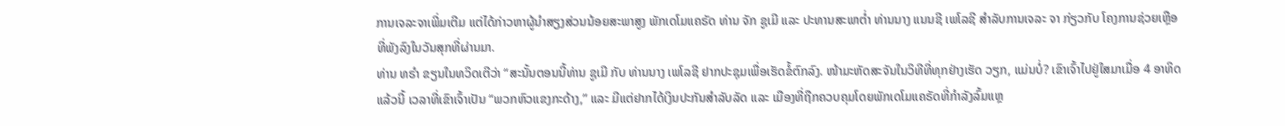ການເຈລະຈາເພີ່ມເຕີມ ແຕ່ໄດ້ກ່າວຫາຜູ້ນຳສຽງສ່ວນນ້ອຍສະພາສູງ ພັກເດໂມແຄຣັດ ທ່ານ ຈັກ ຊູເມີ ແລະ ປະທານສະພາຕໍ່າ ທ່ານນາງ ແນນຊີ ເພໂລຊີ ສຳລັບການເຈລະ ຈາ ກ່ຽວກັບ ໂຄງການຊ່ວຍເຫຼືອທີ່ພັງລົງໃນວັນສຸກທີ່ຜ່ານມາ.
ທ່ານ ທຣຳ ຂຽນໃນທວິດເຕີວ່າ “ສະນັ້ນຕອນນີ້ທ່ານ ຊູເມີ ກັບ ທ່ານນາງ ເພໂລຊີ ຢາກປະຊຸມເພື່ອເຮັດຂໍ້ຕົກລົງ. ໜ້າມະຫັດສະຈັນໃນວິທີທີ່ທຸກຢ່າງເຮັດ ວຽກ, ແມ່ນບໍ່? ເຂົາເຈົ້າໄປຢູ່ໃສມາເມື່ອ 4 ອາທິດແລ້ວນີ້ ເວລາທີ່ເຂົາເຈົ້າເປັນ “ພວກຫົວແຂງກະດ້າງ,” ແລະ ມີແຕ່ຢາກໄດ້ເງິນປະກັນສຳລັບລັດ ແລະ ເມືອງທີ່ຖືກຄວບຄຸມໂດຍພັກເດໂມແຄຣັດທີ່ກຳລັງລົ້ມແຫຼ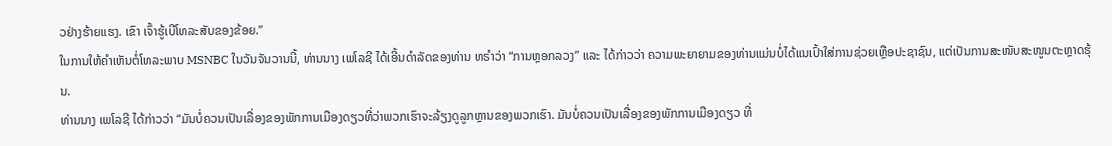ວຢ່າງຮ້າຍແຮງ. ເຂົາ ເຈົ້າຮູ້ເບີໂທລະສັບຂອງຂ້ອຍ.”
ໃນການໃຫ້ຄຳເຫັນຕໍ່ໂທລະພາບ MSNBC ໃນວັນຈັນວານນີ້, ທ່ານນາງ ເພໂລຊີ ໄດ້ເອີ້ນດຳລັດຂອງທ່ານ ທຣຳວ່າ “ການຫຼອກລວງ” ແລະ ໄດ້ກ່າວວ່າ ຄວາມພະຍາຍາມຂອງທ່ານແມ່ນບໍ່ໄດ້ແນເປົ້າໃສ່ການຊ່ວຍເຫຼືອປະຊາຊົນ, ແຕ່ເປັນການສະໜັບສະໜູນຕະຫຼາດຮຸ້ນ.
ທ່ານນາງ ເພໂລຊີ ໄດ້ກ່າວວ່າ “ມັນບໍ່ຄວນເປັນເລື່ອງຂອງພັກການເມືອງດຽວທີ່ວ່າພວກເຮົາຈະລ້ຽງດູລູກຫຼານຂອງພວກເຮົາ. ມັນບໍ່ຄວນເປັນເລື່ອງຂອງພັກການເມືອງດຽວ ທີ່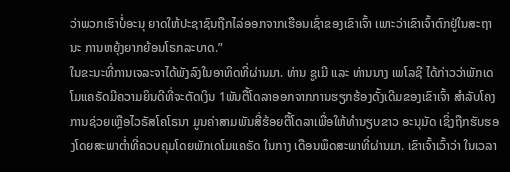ວ່າພວກເຮົາບໍ່ອະນຸ ຍາດໃຫ້ປະຊາຊົນຖືກໄລ່ອອກຈາກເຮືອນເຊົ່າຂອງເຂົາເຈົ້າ ເພາະວ່າເຂົາເຈົ້າຕົກຢູ່ໃນສະຖານະ ການຫຍຸ້ງຍາກຍ້ອນໂຣກລະບາດ.”
ໃນຂະນະທີ່ການເຈລະຈາໄດ້ພັງລົງໃນອາທິດທີ່ຜ່ານມາ. ທ່ານ ຊູເມີ ແລະ ທ່ານນາງ ເພໂລຊີ ໄດ້ກ່າວວ່າພັກເດໂມແຄຣັດມີຄວາມຍິນດີທີ່ຈະຕັດເງິນ 1ພັນຕື້ໂດລາອອກຈາກການຮຽກຮ້ອງດັ້ງເດີມຂອງເຂົາເຈົ້າ ສຳລັບໂຄງການຊ່ວຍເຫຼືອໄວຣັສໂຄໂຣນາ ມູນຄ່າສາມພັນສີ່ຮ້ອຍຕື້ໂດລາເພື່ອໃຫ້ທຳນຽບຂາວ ອະນຸມັດ ເຊິ່ງຖືກຮັບຮອງໂດຍສະພາຕໍ່າທີ່ຄວບຄຸມໂດຍພັກເດໂມແຄຣັດ ໃນກາງ ເດືອນພຶດສະພາທີ່ຜ່ານມາ. ເຂົາເຈົ້າເວົ້າວ່າ ໃນເວລາ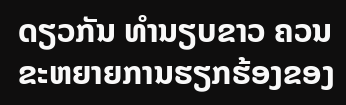ດຽວກັນ ທຳນຽບຂາວ ຄວນຂະຫຍາຍການຮຽກຮ້ອງຂອງ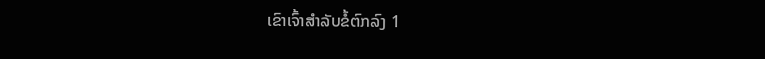ເຂົາເຈົ້າສຳລັບຂໍ້ຕົກລົງ 1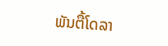ພັນຕື້ໂດລາ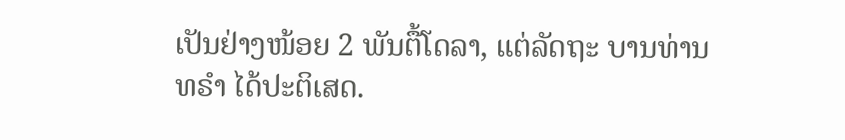ເປັນຢ່າງໜ້ອຍ 2 ພັນຕື້ໂດລາ, ແຕ່ລັດຖະ ບານທ່ານ ທຣຳ ໄດ້ປະຕິເສດ.